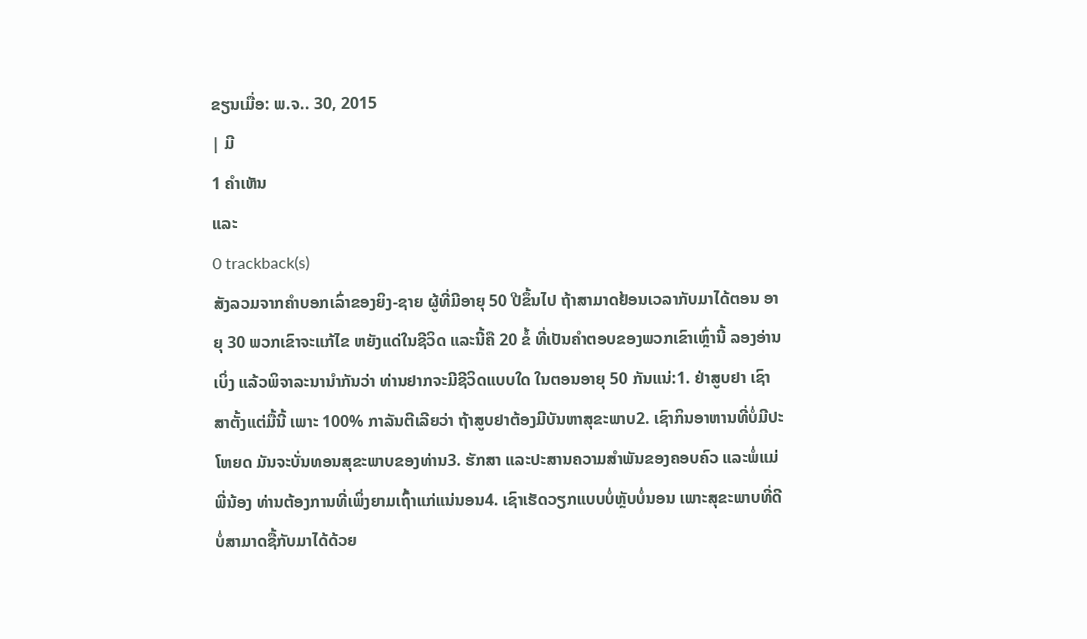ຂຽນເມື່ອ: ພ.ຈ.. 30, 2015
| ມີ
1 ຄຳເຫັນ
ແລະ
0 trackback(s)
ສັງລວມຈາກຄຳບອກເລົ່າຂອງຍິງ-ຊາຍ ຜູ້ທີ່ມີອາຍຸ 50 ປີຂຶ້ນໄປ ຖ້າສາມາດຢ້ອນເວລາກັບມາໄດ້ຕອນ ອາຍຸ 30 ພວກເຂົາຈະແກ້ໄຂ ຫຍັງແດ່ໃນຊີວິດ ແລະນີ້ຄື 20 ຂໍ້ ທີ່ເປັນຄຳຕອບຂອງພວກເຂົາເຫຼົ່ານີ້ ລອງອ່ານເບິ່ງ ແລ້ວພິຈາລະນານຳກັນວ່າ ທ່ານຢາກຈະມີຊີວິດແບບໃດ ໃນຕອນອາຍຸ 50 ກັນແນ່:1. ຢ່າສູບຢາ ເຊົາສາຕັ້ງແຕ່ມື້ນີ້ ເພາະ 100% ກາລັນຕີເລີຍວ່າ ຖ້າສູບຢາຕ້ອງມີບັນຫາສຸຂະພາບ2. ເຊົາກິນອາຫານທີ່ບໍ່ມີປະໂຫຍດ ມັນຈະບັ່ນທອນສຸຂະພາບຂອງທ່ານ3. ຮັກສາ ແລະປະສານຄວາມສຳພັນຂອງຄອບຄົວ ແລະພໍ່ແມ່ພີ່ນ້ອງ ທ່ານຕ້ອງການທີ່ເພິ່ງຍາມເຖົ້າແກ່ແນ່ນອນ4. ເຊົາເຮັດວຽກແບບບໍ່ຫຼັບບໍ່ນອນ ເພາະສຸຂະພາບທີ່ດີ ບໍ່ສາມາດຊື້ກັບມາໄດ້ດ້ວຍ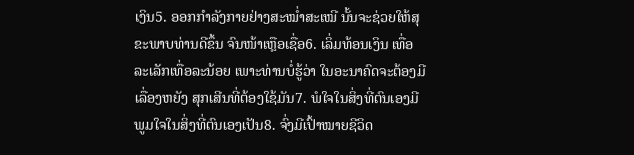ເງິນ5. ອອກກຳລັງກາຍຢ່າງສະໝ່ຳສະເໝີ ນັ້ນຈະຊ່ວຍໃຫ້ສຸຂະພາບທ່ານດີຂຶ້ນ ຈົນໜ້າເຫຼືອເຊື່ອ6. ເລິ່ມທ້ອນເງິນ ເທື່ອລະເລັກເທື່ອລະນ້ອຍ ເພາະທ່ານບໍ່ຮູ້ວ່າ ໃນອະນາຄົດຈະຕ້ອງມີເລື່ອງຫຍັງ ສຸກເສີນທີ່ຕ້ອງໃຊ້ມັນ7. ພໍໃຈໃນສິ່ງທີ່ຕົນເອງມີ ພູມໃຈໃນສິ່ງທີ່ຕົນເອງເປັນ8. ຈົ່ງມີເປົ້າໝາຍຊີວິດ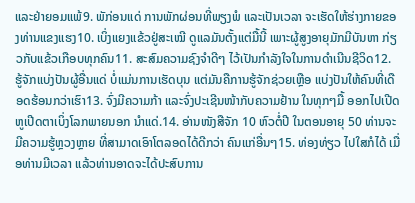ແລະຢ່າຍອມແພ້9. ພັກ່ອນແດ່ ການພັກຜ່ອນທີ່ພຽງພໍ ແລະເປັນເວລາ ຈະເຮັດໃຫ້ຮ່າງກາຍຂອງທ່ານແຂງແຮງ10. ເບິ່ງແຍງແຂ້ວຢູ່ສະເໝີ ດູແລມັນຕັ້ງແຕ່ມື້ນີ້ ເພາະຜູ້ສູງອາຍຸມັກມີບັນຫາ ກ່ຽວກັບແຂ້ວເກືອບທຸກຄົນ11. ສະສົມຄວາມຊົງຈຳດີໆ ໄວ້ເປັນກຳລັງໃຈໃນການດຳເນີນຊີວິດ12. ຮູ້ຈັກແບ່ງປັນຜູ້ອື່ນແດ່ ບໍ່ແມ່ນການເຮັດບຸນ ແຕ່ມັນຄືການຮູ້ຈັກຊ່ວຍເຫຼືອ ແບ່ງປັນໃຫ້ຄົນທີ່ເດືອດຮ້ອນກວ່າເຮົາ13. ຈົ່ງມີຄວາມກ້າ ແລະຈົ່ງປະເຊີນໜ້າກັບຄວາມຢ້ານ ໃນທຸກໆມື້ ອອກໄປເປີດຫູເປີດຕາເບິ່ງໂລກພາຍນອກ ນຳແດ່.14. ອ່ານໜັງສືຈັກ 10 ຫົວຕໍ່ປີ ໃນຕອນອາຍຸ 50 ທ່ານຈະມີຄວາມຮູ້ຫຼວງຫຼາຍ ທີ່ສາມາດເອົາໂຕລອດໄດ້ດີກວ່າ ຄົນແກ່ອື່ນໆ15. ທ່ອງທ່ຽວ ໄປໃສກໍໄດ້ ເມື່ອທ່ານມີເວລາ ແລ້ວທ່ານອາດຈະໄດ້ປະສົບການ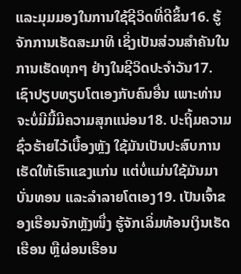ແລະມຸມມອງໃນການໃຊ້ຊີວິດທີ່ດີຂຶ້ນ16. ຮູ້ຈັກການເຮັດສະມາທິ ເຊິ່ງເປັນສ່ວນສຳຄັນໃນການເຮັດທຸກໆ ຢ່າງໃນຊີວິດປະຈຳວັນ17. ເຊົາປຽບທຽບໂຕເອງກັບຄົນອື່ນ ເພາະທ່ານຈະບໍ່ມີມື້ມີຄວາມສຸກແນ່ອນ18. ປະຖິ້ມຄວາມຊົ່ວຮ້າຍໄວ້ເບື້ອງຫຼັງ ໃຊ້ມັນເປັນປະສົບການເຮັດໃຫ້ເຮົາແຂງແກ່ນ ແຕ່ບໍ່ແມ່ນໃຊ້ມັນມາບັ່ນທອນ ແລະລຳລາຍໂຕເອງ19. ເປັນເຈົ້າຂອງເຮືອນຈັກຫຼັງໜຶ່ງ ຮູ້ຈັກເລິ່ມທ້ອນເງິນເຮັດເຮືອນ ຫຼືຜ່ອນເຮືອນ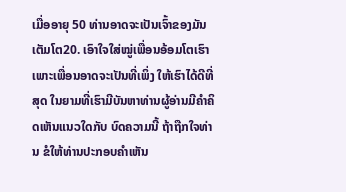ເມື່ອອາຍຸ 50 ທ່ານອາດຈະເປັນເຈົ້າຂອງມັນເຕັມໂຕ20. ເອົາໃຈໃສ່ໝູ່ເພື່ອນອ້ອມໂຕເຮົາ ເພາະເພື່ອນອາດຈະເປັນທີ່ເພິ່ງ ໃຫ້ເຮົາໄດ້ດີທີ່ສຸດ ໃນຍາມທີ່ເຮົາມີບັນຫາທ່ານຜູ້ອ່ານມີຄຳຄິດເຫັນແນວໃດກັບ ບົດຄວາມນີ້ ຖ້າຖືກໃຈທ່ານ ຂໍໃຫ້ທ່ານປະກອບຄຳເຫັນ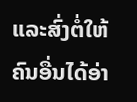ແລະສົ່ງຕໍ່ໃຫ້ຄົນອື່ນໄດ້ອ່າ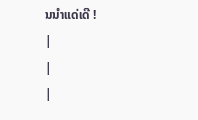ນນຳແດ່ເດີ !
|
|
|